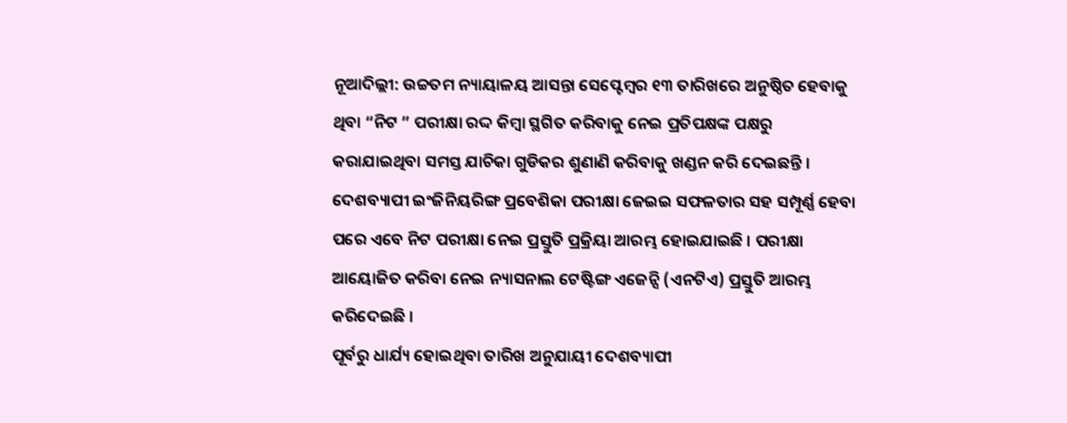ନୂଆଦିଲ୍ଲୀ: ଉଚ୍ଚତମ ନ୍ୟାୟାଳୟ ଆସନ୍ତା ସେପ୍ଟେମ୍ବର ୧୩ ତାରିଖରେ ଅନୁଷ୍ଠିତ ହେବାକୁ ଥିବା “ନିଟ ” ପରୀକ୍ଷା ରଦ୍ଦ କିମ୍ବା ସ୍ଥଗିତ କରିବାକୁ ନେଇ ପ୍ରତିପକ୍ଷଙ୍କ ପକ୍ଷରୁ କରାଯାଇଥିବା ସମସ୍ତ ଯାଚିକା ଗୁଡିକର ଶୁଣାଣି କରିବାକୁ ଖଣ୍ଡନ କରି ଦେଇଛନ୍ତି । ଦେଶବ୍ୟାପୀ ଇଂଜିନିୟରିଙ୍ଗ ପ୍ରବେଶିକା ପରୀକ୍ଷା ଜେଇଇ ସଫଳତାର ସହ ସମ୍ପୂର୍ଣ୍ଣ ହେବା ପରେ ଏବେ ନିଟ ପରୀକ୍ଷା ନେଇ ପ୍ରସ୍ତୁତି ପ୍ରକ୍ରିୟା ଆରମ୍ଭ ହୋଇଯାଇଛି । ପରୀକ୍ଷା ଆୟୋଜିତ କରିବା ନେଇ ନ୍ୟାସନାଲ ଟେଷ୍ଟିଙ୍ଗ ଏଜେନ୍ସି (ଏନଟିଏ) ପ୍ରସ୍ତୁତି ଆରମ୍ଭ କରିଦେଇଛି ।
ପୂର୍ବରୁ ଧାର୍ଯ୍ୟ ହୋଇଥିବା ତାରିଖ ଅନୁଯାୟୀ ଦେଶବ୍ୟାପୀ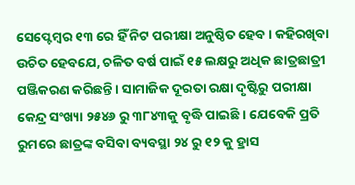ସେପ୍ଟେମ୍ବର ୧୩ ରେ ହିଁ ନିଟ ପରୀକ୍ଷା ଅନୁଷ୍ଠିତ ହେବ । କହିରଖିବା ଉଚିତ ହେବଯେ, ଚଳିତ ବର୍ଷ ପାଇଁ ୧୫ ଲକ୍ଷରୁ ଅଧିକ ଛାତ୍ରଛାତ୍ରୀ ପଞ୍ଜିକରଣ କରିଛନ୍ତି । ସାମାଜିକ ଦୂରତା ରକ୍ଷା ଦୃଷ୍ଟିରୁ ପରୀକ୍ଷା କେନ୍ଦ୍ର ସଂଖ୍ୟା ୨୫୪୬ ରୁ ୩୮୪୩କୁ ବୃଦ୍ଧି ପାଇଛି । ଯେବେକି ପ୍ରତି ରୁମରେ ଛାତ୍ରଙ୍କ ବସିବା ବ୍ୟବସ୍ଥା ୨୪ ରୁ ୧୨ କୁ ହ୍ରାସ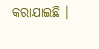କରାଯାଇଛି ।